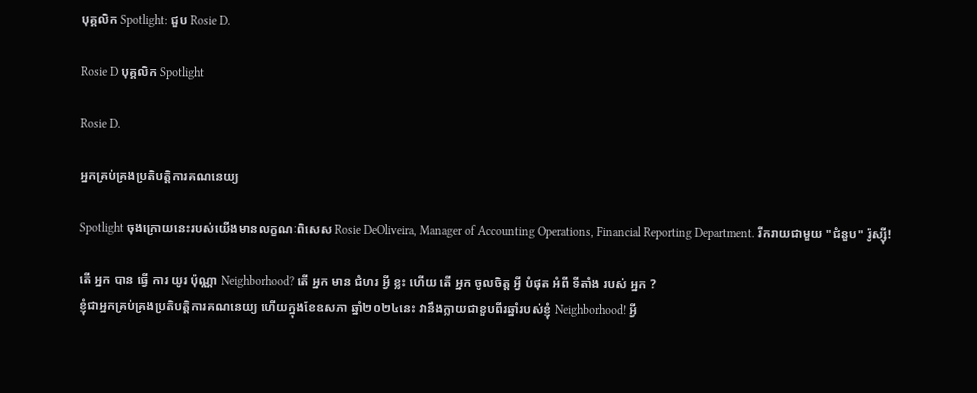បុគ្គលិក Spotlight: ជួប Rosie D.

Rosie D បុគ្គលិក Spotlight

Rosie D.

អ្នកគ្រប់គ្រងប្រតិបត្តិការគណនេយ្យ

Spotlight ចុងក្រោយនេះរបស់យើងមានលក្ខណៈពិសេស Rosie DeOliveira, Manager of Accounting Operations, Financial Reporting Department. រីករាយជាមួយ "ជំនួប" រ៉ូស្ស៊ី!

តើ អ្នក បាន ធ្វើ ការ យូរ ប៉ុណ្ណា Neighborhood? តើ អ្នក មាន ជំហរ អ្វី ខ្លះ ហើយ តើ អ្នក ចូលចិត្ត អ្វី បំផុត អំពី ទីតាំង របស់ អ្នក ?
ខ្ញុំជាអ្នកគ្រប់គ្រងប្រតិបត្តិការគណនេយ្យ ហើយក្នុងខែឧសភា ឆ្នាំ២០២៤នេះ វានឹងក្លាយជាខួបពីរឆ្នាំរបស់ខ្ញុំ Neighborhood! អ្វី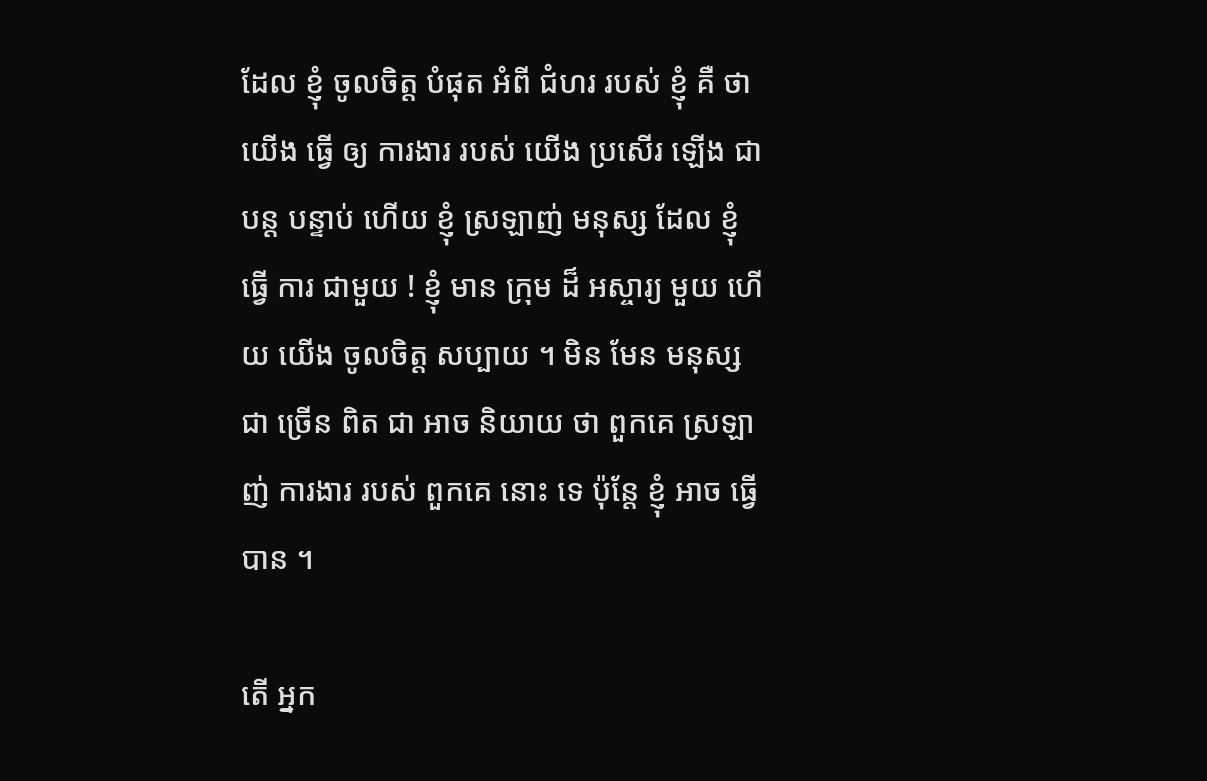ដែល ខ្ញុំ ចូលចិត្ត បំផុត អំពី ជំហរ របស់ ខ្ញុំ គឺ ថា យើង ធ្វើ ឲ្យ ការងារ របស់ យើង ប្រសើរ ឡើង ជា បន្ត បន្ទាប់ ហើយ ខ្ញុំ ស្រឡាញ់ មនុស្ស ដែល ខ្ញុំ ធ្វើ ការ ជាមួយ ! ខ្ញុំ មាន ក្រុម ដ៏ អស្ចារ្យ មួយ ហើយ យើង ចូលចិត្ត សប្បាយ ។ មិន មែន មនុស្ស ជា ច្រើន ពិត ជា អាច និយាយ ថា ពួកគេ ស្រឡាញ់ ការងារ របស់ ពួកគេ នោះ ទេ ប៉ុន្តែ ខ្ញុំ អាច ធ្វើ បាន ។

តើ អ្នក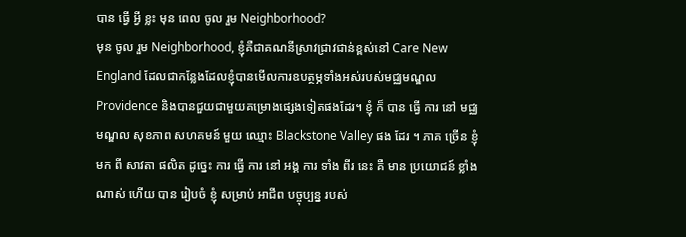បាន ធ្វើ អ្វី ខ្លះ មុន ពេល ចូល រួម Neighborhood?
មុន ចូល រួម Neighborhood, ខ្ញុំគឺជាគណនីស្រាវជ្រាវជាន់ខ្ពស់នៅ Care New England ដែលជាកន្លែងដែលខ្ញុំបានមើលការឧបត្ថម្ភទាំងអស់របស់មជ្ឈមណ្ឌល Providence និងបានជួយជាមួយគម្រោងផ្សេងទៀតផងដែរ។ ខ្ញុំ ក៏ បាន ធ្វើ ការ នៅ មជ្ឈមណ្ឌល សុខភាព សហគមន៍ មួយ ឈ្មោះ Blackstone Valley ផង ដែរ ។ ភាគ ច្រើន ខ្ញុំ មក ពី សាវតា ផលិត ដូច្នេះ ការ ធ្វើ ការ នៅ អង្គ ការ ទាំង ពីរ នេះ គឺ មាន ប្រយោជន៍ ខ្លាំង ណាស់ ហើយ បាន រៀបចំ ខ្ញុំ សម្រាប់ អាជីព បច្ចុប្បន្ន របស់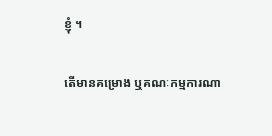ខ្ញុំ ។

តើមានគម្រោង ឬគណៈកម្មការណា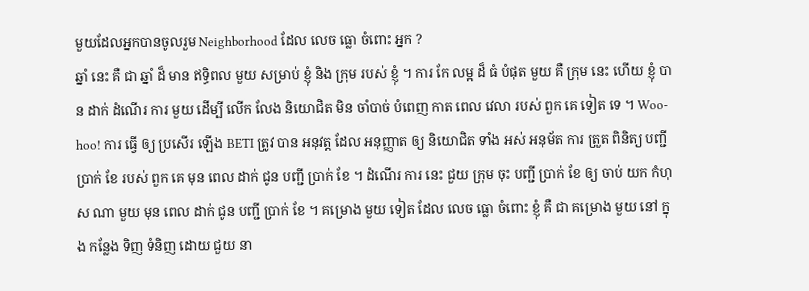មួយដែលអ្នកបានចូលរួម Neighborhood ដែល លេច ធ្លោ ចំពោះ អ្នក ?
ឆ្នាំ នេះ គឺ ជា ឆ្នាំ ដ៏ មាន ឥទ្ធិពល មួយ សម្រាប់ ខ្ញុំ និង ក្រុម របស់ ខ្ញុំ ។ ការ កែ លម្អ ដ៏ ធំ បំផុត មួយ គឺ ក្រុម នេះ ហើយ ខ្ញុំ បាន ដាក់ ដំណើរ ការ មួយ ដើម្បី លើក លែង និយោជិត មិន ចាំបាច់ បំពេញ កាត ពេល វេលា របស់ ពួក គេ ទៀត ទេ ។ Woo-hoo! ការ ធ្វើ ឲ្យ ប្រសើរ ឡើង BETI ត្រូវ បាន អនុវត្ត ដែល អនុញ្ញាត ឲ្យ និយោជិត ទាំង អស់ អនុម័ត ការ ត្រួត ពិនិត្យ បញ្ជី ប្រាក់ ខែ របស់ ពួក គេ មុន ពេល ដាក់ ជូន បញ្ជី ប្រាក់ ខែ ។ ដំណើរ ការ នេះ ជួយ ក្រុម ចុះ បញ្ជី ប្រាក់ ខែ ឲ្យ ចាប់ យក កំហុស ណា មួយ មុន ពេល ដាក់ ជូន បញ្ជី ប្រាក់ ខែ ។ គម្រោង មួយ ទៀត ដែល លេច ធ្លោ ចំពោះ ខ្ញុំ គឺ ជា គម្រោង មួយ នៅ ក្នុង កន្លែង ទិញ ទំនិញ ដោយ ជួយ នា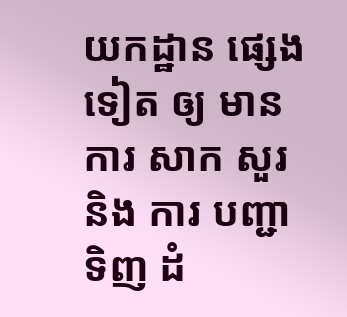យកដ្ឋាន ផ្សេង ទៀត ឲ្យ មាន ការ សាក សួរ និង ការ បញ្ជា ទិញ ដំ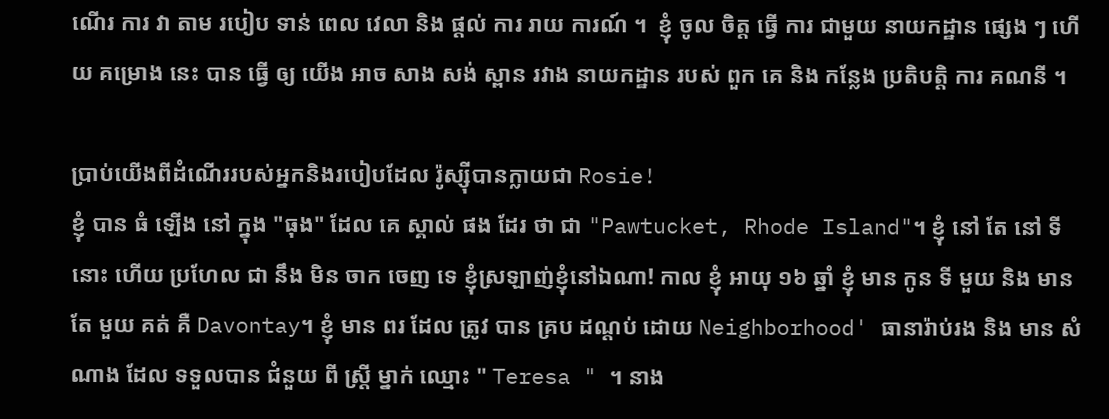ណើរ ការ វា តាម របៀប ទាន់ ពេល វេលា និង ផ្តល់ ការ រាយ ការណ៍ ។  ខ្ញុំ ចូល ចិត្ត ធ្វើ ការ ជាមួយ នាយកដ្ឋាន ផ្សេង ៗ ហើយ គម្រោង នេះ បាន ធ្វើ ឲ្យ យើង អាច សាង សង់ ស្ពាន រវាង នាយកដ្ឋាន របស់ ពួក គេ និង កន្លែង ប្រតិបត្តិ ការ គណនី ។

ប្រាប់យើងពីដំណើររបស់អ្នកនិងរបៀបដែល រ៉ូស្ស៊ីបានក្លាយជា Rosie!
ខ្ញុំ បាន ធំ ឡើង នៅ ក្នុង "ធុង" ដែល គេ ស្គាល់ ផង ដែរ ថា ជា "Pawtucket, Rhode Island"។ ខ្ញុំ នៅ តែ នៅ ទី នោះ ហើយ ប្រហែល ជា នឹង មិន ចាក ចេញ ទេ ខ្ញុំស្រឡាញ់ខ្ញុំនៅឯណា! កាល ខ្ញុំ អាយុ ១៦ ឆ្នាំ ខ្ញុំ មាន កូន ទី មួយ និង មាន តែ មួយ គត់ គឺ Davontay។ ខ្ញុំ មាន ពរ ដែល ត្រូវ បាន គ្រប ដណ្តប់ ដោយ Neighborhood' ធានារ៉ាប់រង និង មាន សំណាង ដែល ទទួលបាន ជំនួយ ពី ស្ត្រី ម្នាក់ ឈ្មោះ " Teresa " ។ នាង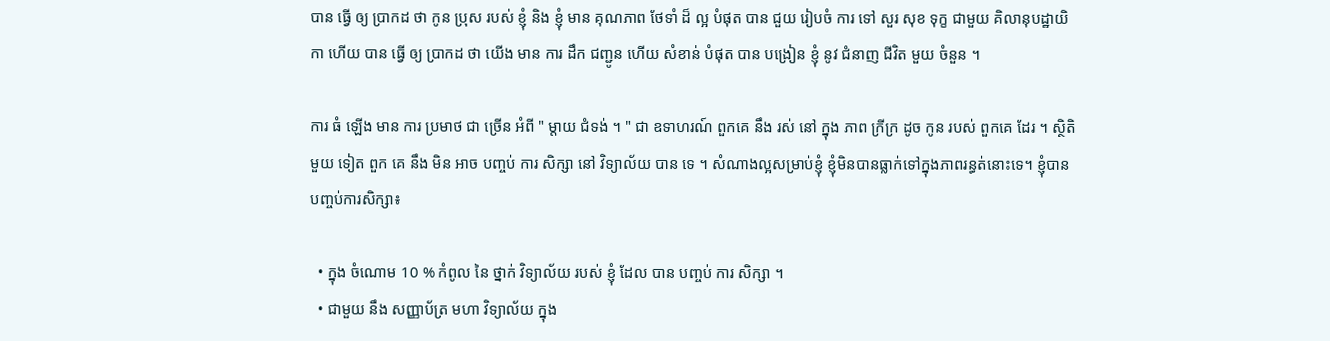បាន ធ្វើ ឲ្យ ប្រាកដ ថា កូន ប្រុស របស់ ខ្ញុំ និង ខ្ញុំ មាន គុណភាព ថែទាំ ដ៏ ល្អ បំផុត បាន ជួយ រៀបចំ ការ ទៅ សួរ សុខ ទុក្ខ ជាមួយ គិលានុបដ្ឋាយិកា ហើយ បាន ធ្វើ ឲ្យ ប្រាកដ ថា យើង មាន ការ ដឹក ជញ្ជូន ហើយ សំខាន់ បំផុត បាន បង្រៀន ខ្ញុំ នូវ ជំនាញ ជីវិត មួយ ចំនួន ។

ការ ធំ ឡើង មាន ការ ប្រមាថ ជា ច្រើន អំពី " ម្តាយ ជំទង់ ។ " ជា ឧទាហរណ៍ ពួកគេ នឹង រស់ នៅ ក្នុង ភាព ក្រីក្រ ដូច កូន របស់ ពួកគេ ដែរ ។ ស្ថិតិ មួយ ទៀត ពួក គេ នឹង មិន អាច បញ្ចប់ ការ សិក្សា នៅ វិទ្យាល័យ បាន ទេ ។ សំណាងល្អសម្រាប់ខ្ញុំ ខ្ញុំមិនបានធ្លាក់ទៅក្នុងភាពរន្ធត់នោះទេ។ ខ្ញុំបានបញ្ចប់ការសិក្សា៖

  • ក្នុង ចំណោម 10 % កំពូល នៃ ថ្នាក់ វិទ្យាល័យ របស់ ខ្ញុំ ដែល បាន បញ្ចប់ ការ សិក្សា ។
  • ជាមួយ នឹង សញ្ញាប័ត្រ មហា វិទ្យាល័យ ក្នុង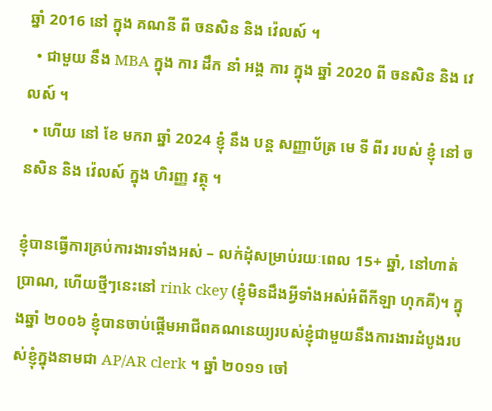ឆ្នាំ 2016 នៅ ក្នុង គណនី ពី ចនសិន និង វ៉េលស៍ ។
  • ជាមួយ នឹង MBA ក្នុង ការ ដឹក នាំ អង្គ ការ ក្នុង ឆ្នាំ 2020 ពី ចនសិន និង វេលស៍ ។
  • ហើយ នៅ ខែ មករា ឆ្នាំ 2024 ខ្ញុំ នឹង បន្ត សញ្ញាប័ត្រ មេ ទី ពីរ របស់ ខ្ញុំ នៅ ចនសិន និង វ៉េលស៍ ក្នុង ហិរញ្ញ វត្ថុ ។

ខ្ញុំបានធ្វើការគ្រប់ការងារទាំងអស់ – លក់ដុំសម្រាប់រយៈពេល 15+ ឆ្នាំ, នៅហាត់ប្រាណ, ហើយថ្មីៗនេះនៅ rink ckey (ខ្ញុំមិនដឹងអ្វីទាំងអស់អំពីកីឡា ហុកគី)។ ក្នុងឆ្នាំ ២០០៦ ខ្ញុំបានចាប់ផ្តើមអាជីពគណនេយ្យរបស់ខ្ញុំជាមួយនឹងការងារដំបូងរបស់ខ្ញុំក្នុងនាមជា AP/AR clerk ។ ឆ្នាំ ២០១១ ចៅ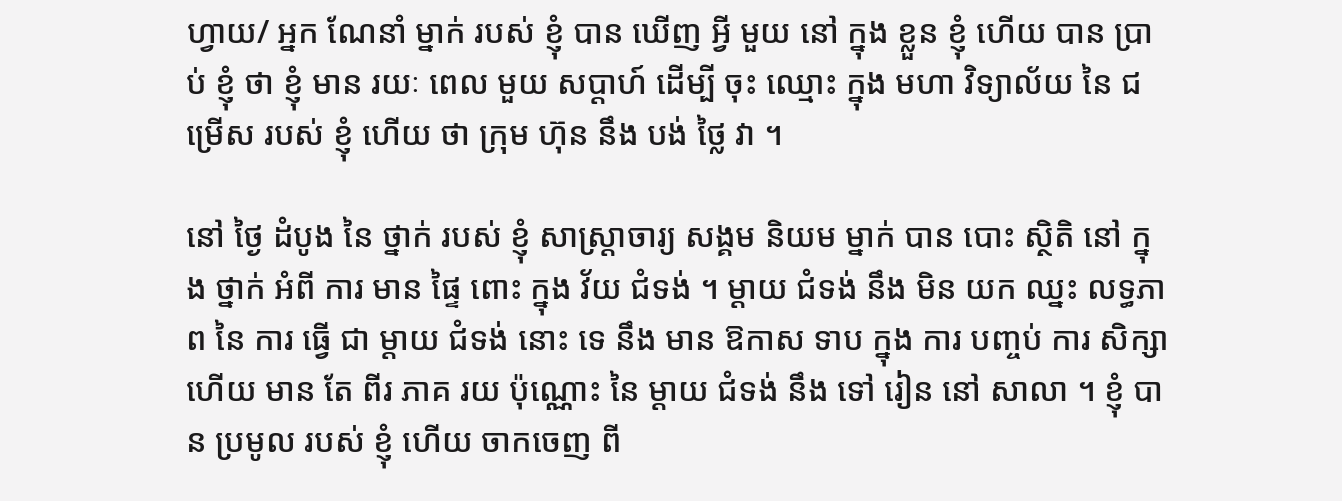ហ្វាយ/ អ្នក ណែនាំ ម្នាក់ របស់ ខ្ញុំ បាន ឃើញ អ្វី មួយ នៅ ក្នុង ខ្លួន ខ្ញុំ ហើយ បាន ប្រាប់ ខ្ញុំ ថា ខ្ញុំ មាន រយៈ ពេល មួយ សប្តាហ៍ ដើម្បី ចុះ ឈ្មោះ ក្នុង មហា វិទ្យាល័យ នៃ ជម្រើស របស់ ខ្ញុំ ហើយ ថា ក្រុម ហ៊ុន នឹង បង់ ថ្លៃ វា ។

នៅ ថ្ងៃ ដំបូង នៃ ថ្នាក់ របស់ ខ្ញុំ សាស្ត្រាចារ្យ សង្គម និយម ម្នាក់ បាន បោះ ស្ថិតិ នៅ ក្នុង ថ្នាក់ អំពី ការ មាន ផ្ទៃ ពោះ ក្នុង វ័យ ជំទង់ ។ ម្តាយ ជំទង់ នឹង មិន យក ឈ្នះ លទ្ធភាព នៃ ការ ធ្វើ ជា ម្តាយ ជំទង់ នោះ ទេ នឹង មាន ឱកាស ទាប ក្នុង ការ បញ្ចប់ ការ សិក្សា ហើយ មាន តែ ពីរ ភាគ រយ ប៉ុណ្ណោះ នៃ ម្តាយ ជំទង់ នឹង ទៅ រៀន នៅ សាលា ។ ខ្ញុំ បាន ប្រមូល របស់ ខ្ញុំ ហើយ ចាកចេញ ពី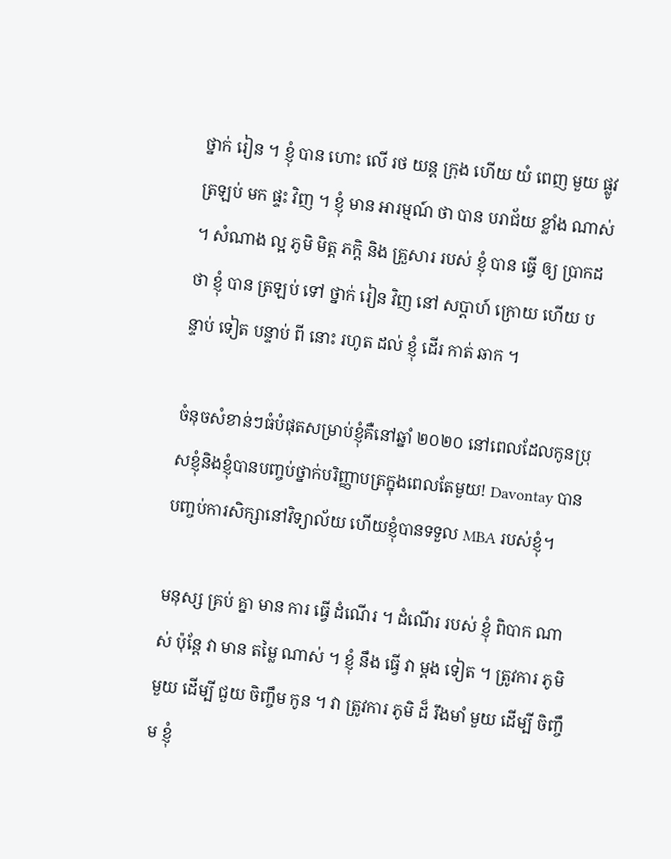ថ្នាក់ រៀន ។ ខ្ញុំ បាន ហោះ លើ រថ យន្ត ក្រុង ហើយ យំ ពេញ មួយ ផ្លូវ ត្រឡប់ មក ផ្ទះ វិញ ។ ខ្ញុំ មាន អារម្មណ៍ ថា បាន បរាជ័យ ខ្លាំង ណាស់ ។ សំណាង ល្អ ភូមិ មិត្ត ភក្តិ និង គ្រួសារ របស់ ខ្ញុំ បាន ធ្វើ ឲ្យ ប្រាកដ ថា ខ្ញុំ បាន ត្រឡប់ ទៅ ថ្នាក់ រៀន វិញ នៅ សប្តាហ៍ ក្រោយ ហើយ បន្ទាប់ ទៀត បន្ទាប់ ពី នោះ រហូត ដល់ ខ្ញុំ ដើរ កាត់ ឆាក ។

ចំនុចសំខាន់ៗធំបំផុតសម្រាប់ខ្ញុំគឺនៅឆ្នាំ ២០២០ នៅពេលដែលកូនប្រុសខ្ញុំនិងខ្ញុំបានបញ្ចប់ថ្នាក់បរិញ្ញាបត្រក្នុងពេលតែមួយ! Davontay បានបញ្ចប់ការសិក្សានៅវិទ្យាល័យ ហើយខ្ញុំបានទទួល MBA របស់ខ្ញុំ។

មនុស្ស គ្រប់ គ្នា មាន ការ ធ្វើ ដំណើរ ។ ដំណើរ របស់ ខ្ញុំ ពិបាក ណាស់ ប៉ុន្តែ វា មាន តម្លៃ ណាស់ ។ ខ្ញុំ នឹង ធ្វើ វា ម្ដង ទៀត ។ ត្រូវការ ភូមិ មួយ ដើម្បី ជួយ ចិញ្ចឹម កូន ។ វា ត្រូវការ ភូមិ ដ៏ រឹងមាំ មួយ ដើម្បី ចិញ្ចឹម ខ្ញុំ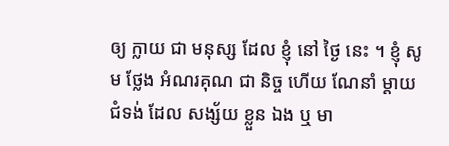ឲ្យ ក្លាយ ជា មនុស្ស ដែល ខ្ញុំ នៅ ថ្ងៃ នេះ ។ ខ្ញុំ សូម ថ្លែង អំណរគុណ ជា និច្ច ហើយ ណែនាំ ម្តាយ ជំទង់ ដែល សង្ស័យ ខ្លួន ឯង ឬ មា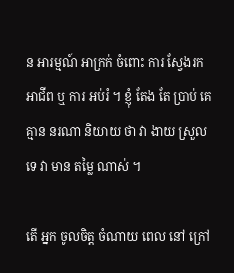ន អារម្មណ៍ អាក្រក់ ចំពោះ ការ ស្វែងរក អាជីព ឬ ការ អប់រំ ។ ខ្ញុំ តែង តែ ប្រាប់ គេ គ្មាន នរណា និយាយ ថា វា ងាយ ស្រួល ទេ វា មាន តម្លៃ ណាស់ ។

តើ អ្នក ចូលចិត្ត ចំណាយ ពេល នៅ ក្រៅ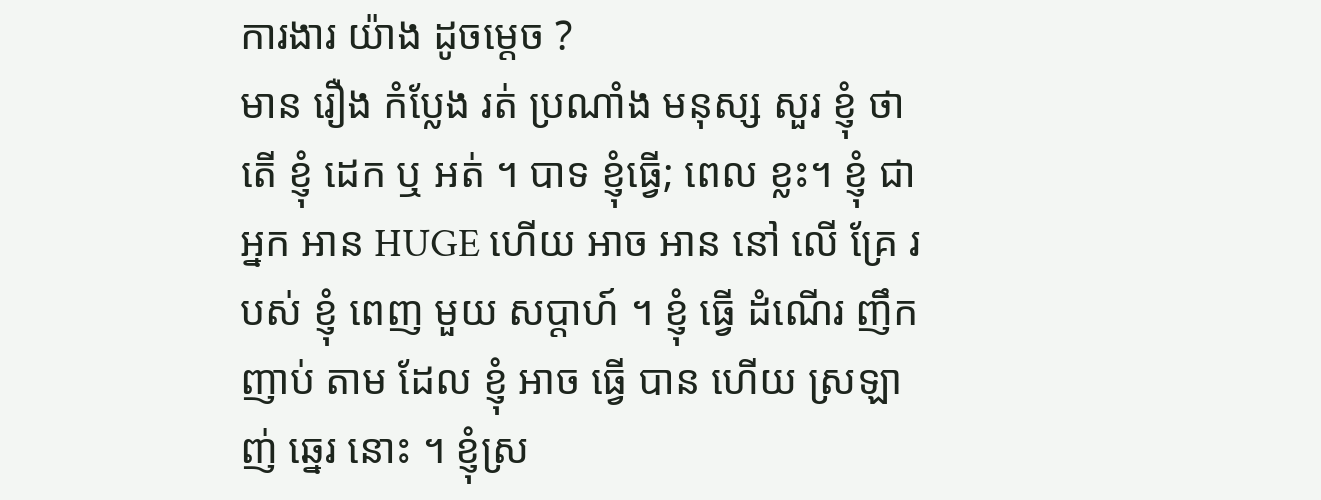ការងារ យ៉ាង ដូចម្ដេច ?
មាន រឿង កំប្លែង រត់ ប្រណាំង មនុស្ស សួរ ខ្ញុំ ថា តើ ខ្ញុំ ដេក ឬ អត់ ។ បាទ ខ្ញុំធ្វើ; ពេល ខ្លះ។ ខ្ញុំ ជា អ្នក អាន HUGE ហើយ អាច អាន នៅ លើ គ្រែ របស់ ខ្ញុំ ពេញ មួយ សប្តាហ៍ ។ ខ្ញុំ ធ្វើ ដំណើរ ញឹកញាប់ តាម ដែល ខ្ញុំ អាច ធ្វើ បាន ហើយ ស្រឡាញ់ ឆ្នេរ នោះ ។ ខ្ញុំស្រ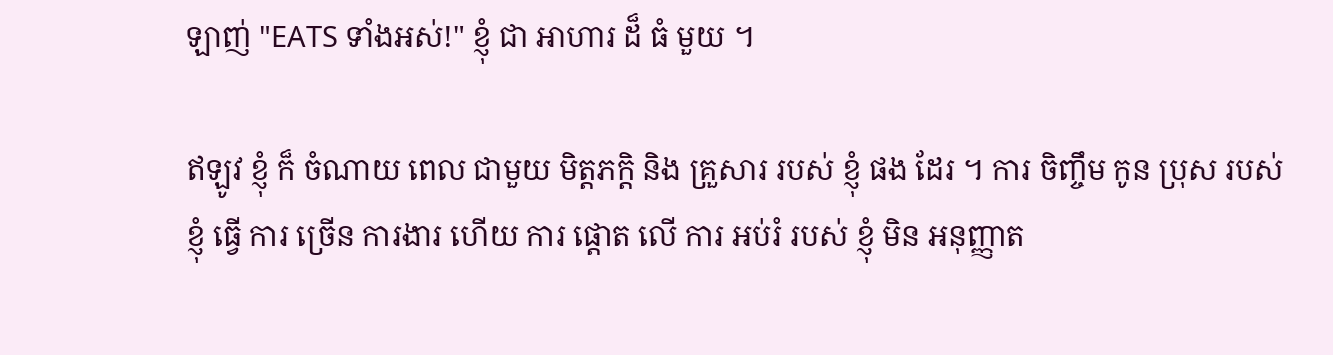ឡាញ់ "EATS ទាំងអស់!" ខ្ញុំ ជា អាហារ ដ៏ ធំ មួយ ។

ឥឡូវ ខ្ញុំ ក៏ ចំណាយ ពេល ជាមួយ មិត្តភក្តិ និង គ្រួសារ របស់ ខ្ញុំ ផង ដែរ ។ ការ ចិញ្ចឹម កូន ប្រុស របស់ ខ្ញុំ ធ្វើ ការ ច្រើន ការងារ ហើយ ការ ផ្តោត លើ ការ អប់រំ របស់ ខ្ញុំ មិន អនុញ្ញាត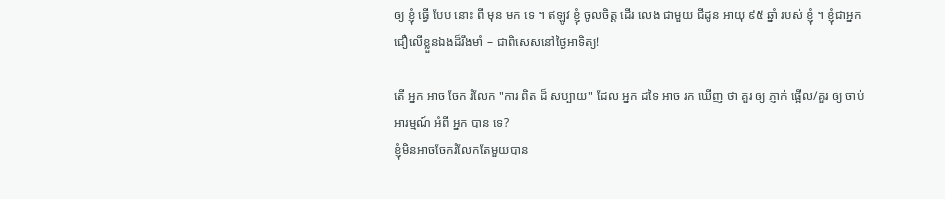ឲ្យ ខ្ញុំ ធ្វើ បែប នោះ ពី មុន មក ទេ ។ ឥឡូវ ខ្ញុំ ចូលចិត្ត ដើរ លេង ជាមួយ ជីដូន អាយុ ៩៥ ឆ្នាំ របស់ ខ្ញុំ ។ ខ្ញុំជាអ្នកជឿលើខ្លួនឯងដ៏រឹងមាំ – ជាពិសេសនៅថ្ងៃអាទិត្យ!

តើ អ្នក អាច ចែក រំលែក "ការ ពិត ដ៏ សប្បាយ" ដែល អ្នក ដទៃ អាច រក ឃើញ ថា គួរ ឲ្យ ភ្ញាក់ ផ្អើល/គួរ ឲ្យ ចាប់ អារម្មណ៍ អំពី អ្នក បាន ទេ?
ខ្ញុំមិនអាចចែករំលែកតែមួយបាន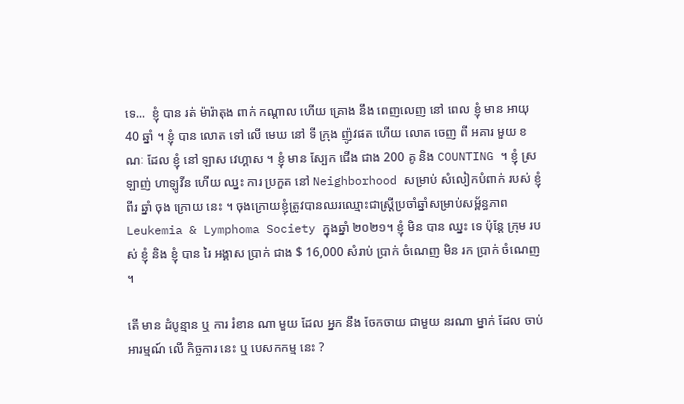ទេ...  ខ្ញុំ បាន រត់ ម៉ារ៉ាតុង ពាក់ កណ្តាល ហើយ គ្រោង នឹង ពេញលេញ នៅ ពេល ខ្ញុំ មាន អាយុ 40 ឆ្នាំ ។ ខ្ញុំ បាន លោត ទៅ លើ មេឃ នៅ ទី ក្រុង ញ៉ូវផត ហើយ លោត ចេញ ពី អគារ មួយ ខណៈ ដែល ខ្ញុំ នៅ ឡាស វេហ្គាស ។ ខ្ញុំ មាន ស្បែក ជើង ជាង 200 គូ និង COUNTING ។ ខ្ញុំ ស្រឡាញ់ ហាឡូវីន ហើយ ឈ្នះ ការ ប្រកួត នៅ Neighborhood សម្រាប់ សំលៀកបំពាក់ របស់ ខ្ញុំ ពីរ ឆ្នាំ ចុង ក្រោយ នេះ ។ ចុងក្រោយខ្ញុំត្រូវបានឈរឈ្មោះជាស្រ្តីប្រចាំឆ្នាំសម្រាប់សម្ព័ន្ធភាព Leukemia & Lymphoma Society ក្នុងឆ្នាំ ២០២១។ ខ្ញុំ មិន បាន ឈ្នះ ទេ ប៉ុន្តែ ក្រុម របស់ ខ្ញុំ និង ខ្ញុំ បាន រៃ អង្គាស ប្រាក់ ជាង $ 16,000 សំរាប់ ប្រាក់ ចំណេញ មិន រក ប្រាក់ ចំណេញ ។

តើ មាន ដំបូន្មាន ឬ ការ រំខាន ណា មួយ ដែល អ្នក នឹង ចែកចាយ ជាមួយ នរណា ម្នាក់ ដែល ចាប់ អារម្មណ៍ លើ កិច្ចការ នេះ ឬ បេសកកម្ម នេះ ?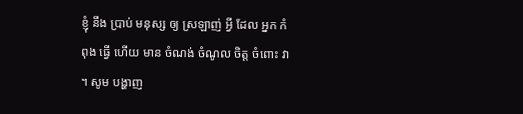ខ្ញុំ នឹង ប្រាប់ មនុស្ស ឲ្យ ស្រឡាញ់ អ្វី ដែល អ្នក កំពុង ធ្វើ ហើយ មាន ចំណង់ ចំណូល ចិត្ត ចំពោះ វា ។ សូម បង្ហាញ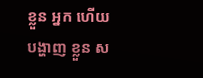ខ្លួន អ្នក ហើយ បង្ហាញ ខ្លួន ស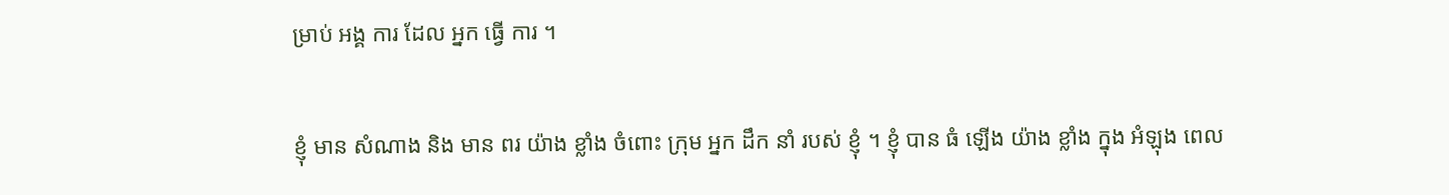ម្រាប់ អង្គ ការ ដែល អ្នក ធ្វើ ការ ។

ខ្ញុំ មាន សំណាង និង មាន ពរ យ៉ាង ខ្លាំង ចំពោះ ក្រុម អ្នក ដឹក នាំ របស់ ខ្ញុំ ។ ខ្ញុំ បាន ធំ ឡើង យ៉ាង ខ្លាំង ក្នុង អំឡុង ពេល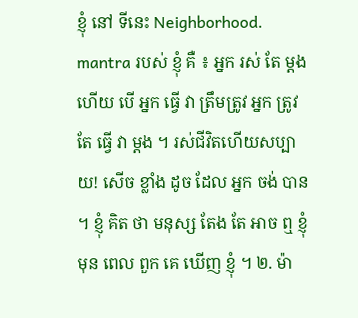ខ្ញុំ នៅ ទីនេះ Neighborhood. mantra របស់ ខ្ញុំ គឺ ៖ អ្នក រស់ តែ ម្តង ហើយ បើ អ្នក ធ្វើ វា ត្រឹមត្រូវ អ្នក ត្រូវ តែ ធ្វើ វា ម្ដង ។ រស់ជីវិតហើយសប្បាយ! សើច ខ្លាំង ដូច ដែល អ្នក ចង់ បាន ។ ខ្ញុំ គិត ថា មនុស្ស តែង តែ អាច ឮ ខ្ញុំ មុន ពេល ពួក គេ ឃើញ ខ្ញុំ ។ ២. ម៉ា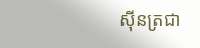ស៊ីនត្រជា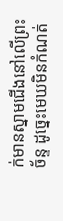ក់មានស្នាមជើងនៅលើព្រះច័ន្ទ ដូច្នេះមេឃមិនកំណត់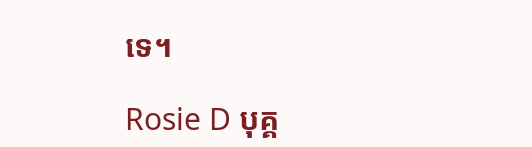ទេ។

Rosie D បុគ្គ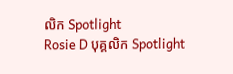លិក Spotlight
Rosie D បុគ្គលិក Spotlight